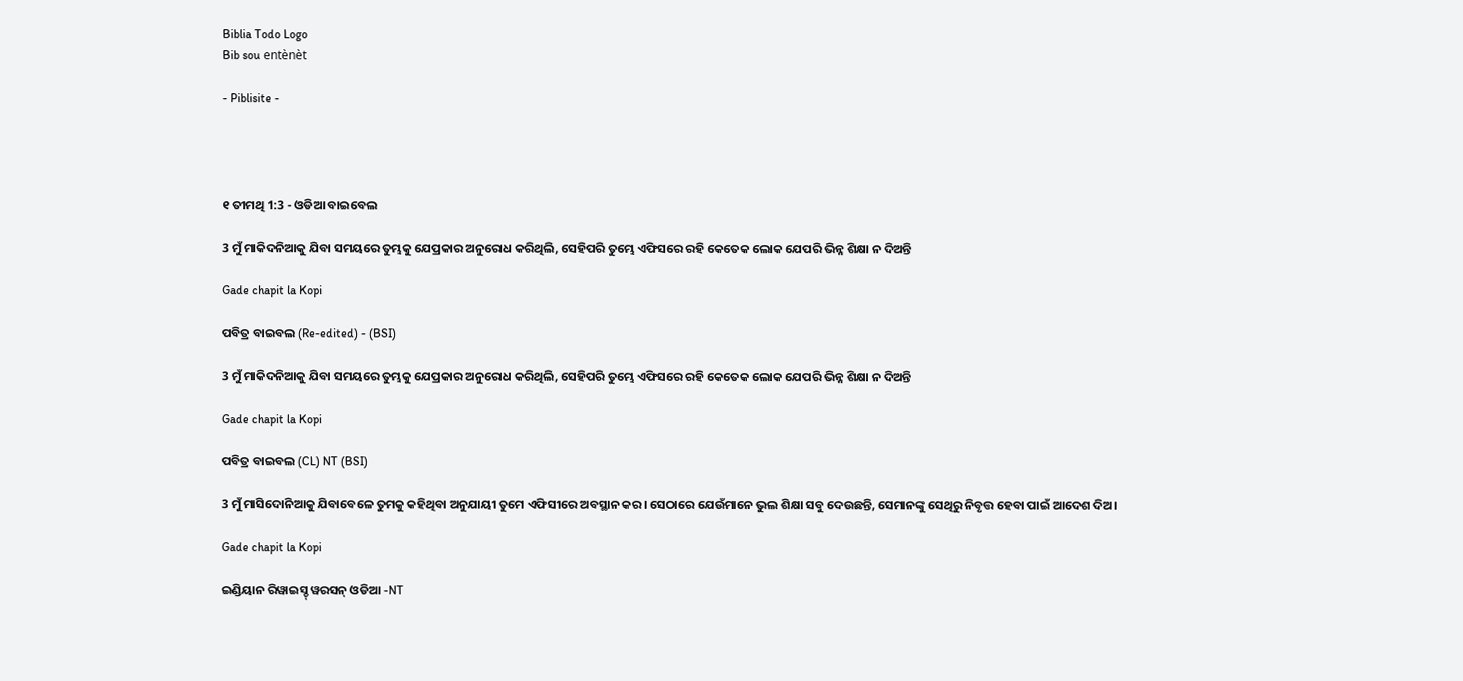Biblia Todo Logo
Bib sou entènèt

- Piblisite -




୧ ତୀମଥି 1:3 - ଓଡିଆ ବାଇବେଲ

3 ମୁଁ ମାକିଦନିଆକୁ ଯିବା ସମୟରେ ତୁମ୍ଭକୁ ଯେପ୍ରକାର ଅନୁରୋଧ କରିଥିଲି, ସେହିପରି ତୁମ୍ଭେ ଏଫିସରେ ରହି କେତେକ ଲୋକ ଯେପରି ଭିନ୍ନ ଶିକ୍ଷା ନ ଦିଅନ୍ତି

Gade chapit la Kopi

ପବିତ୍ର ବାଇବଲ (Re-edited) - (BSI)

3 ମୁଁ ମାକିଦନିଆକୁ ଯିବା ସମୟରେ ତୁମ୍ଭକୁ ଯେପ୍ରକାର ଅନୁରୋଧ କରିଥିଲି, ସେହିପରି ତୁମ୍ଭେ ଏଫିସରେ ରହି କେତେକ ଲୋକ ଯେପରି ଭିନ୍ନ ଶିକ୍ଷା ନ ଦିଅନ୍ତି

Gade chapit la Kopi

ପବିତ୍ର ବାଇବଲ (CL) NT (BSI)

3 ମୁଁ ମାସିଦୋନିଆକୁ ଯିବାବେଳେ ତୁମକୁ କହିଥିବା ଅନୁଯାୟୀ ତୁମେ ଏଫିସୀରେ ଅବସ୍ଥାନ କର। ସେଠାରେ ଯେଉଁମାନେ ଭୁଲ ଶିକ୍ଷା ସବୁ ଦେଉଛନ୍ତି, ସେମାନଙ୍କୁ ସେଥିରୁ ନିବୃତ୍ତ ହେବା ପାଇଁ ଆଦେଶ ଦିଅ।

Gade chapit la Kopi

ଇଣ୍ଡିୟାନ ରିୱାଇସ୍ଡ୍ ୱରସନ୍ ଓଡିଆ -NT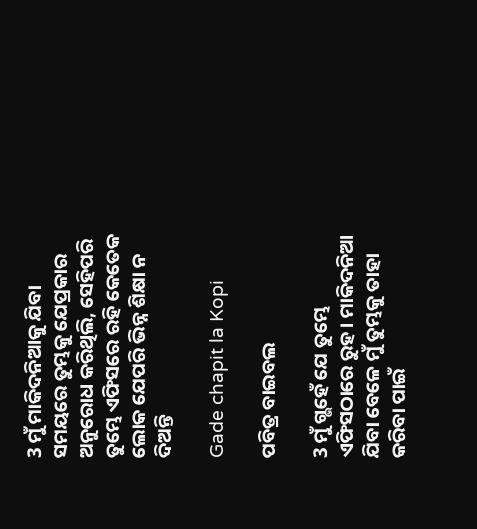3 ମୁଁ ମାକିଦନିଆକୁ ଯିବା ସମୟରେ ତୁମ୍ଭକୁ ଯେପ୍ରକାର ଅନୁରୋଧ କରିଥିଲି, ସେହିପରି ତୁମ୍ଭେ ଏଫିସରେ ରହି କେତେକ ଲୋକ ଯେପରି ଭିନ୍ନ ଶିକ୍ଷା ନ ଦିଅନ୍ତି

Gade chapit la Kopi

ପବିତ୍ର ବାଇବଲ

3 ମୁଁ ଗ୍ଭହେଁ ଯେ ତୁମ୍ଭେ ଏଫିସଠାରେ ରୁହ। ମାକିଦନିଆ ଯିବା ବେଳେ ମୁଁ ତୁମ୍ଭକୁ ତାହା କରିବା ପାଇଁ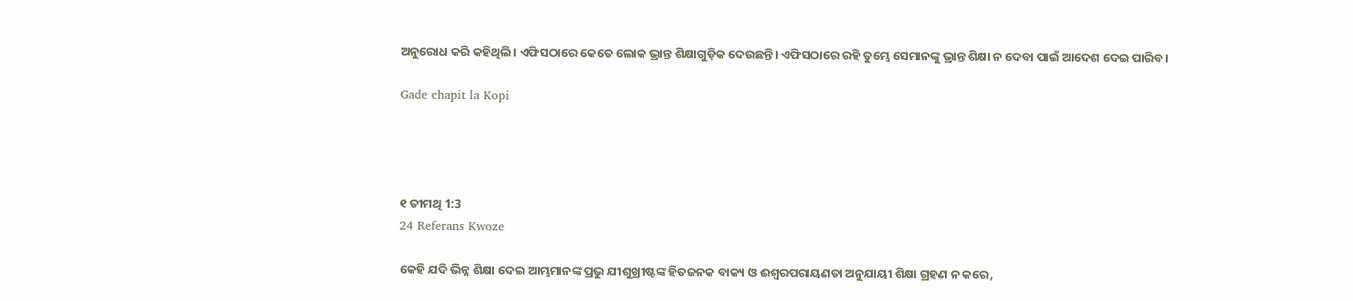ଅନୁରୋଧ କରି କହିଥିଲି। ଏଫିସଠାରେ କେତେ ଲୋକ ଭ୍ରାନ୍ତ ଶିକ୍ଷାଗୁଡ଼ିକ ଦେଉଛନ୍ତି। ଏଫିସଠାରେ ରହି ତୁମ୍ଭେ ସେମାନଙ୍କୁ ଭ୍ରାନ୍ତ ଶିକ୍ଷା ନ ଦେବା ପାଇଁ ଆଦେଶ ଦେଇ ପାରିବ।

Gade chapit la Kopi




୧ ତୀମଥି 1:3
24 Referans Kwoze

କେହି ଯଦି ଭିନ୍ନ ଶିକ୍ଷା ଦେଇ ଆମ୍ଭମାନଙ୍କ ପ୍ରଭୁ ଯୀଶୁଖ୍ରୀଷ୍ଟଙ୍କ ହିତଜନକ ବାକ୍ୟ ଓ ଈଶ୍ୱରପରାୟଣତା ଅନୁଯାୟୀ ଶିକ୍ଷା ଗ୍ରହଣ ନ କରେ,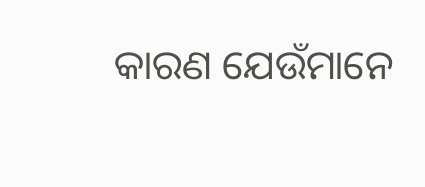କାରଣ ଯେଉଁମାନେ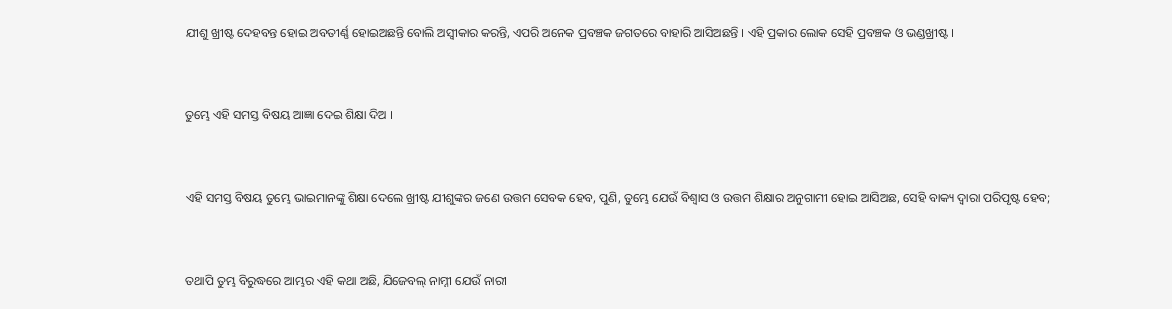ଯୀଶୁ ଖ୍ରୀଷ୍ଟ ଦେହବନ୍ତ ହୋଇ ଅବତୀର୍ଣ୍ଣ ହୋଇଅଛନ୍ତି ବୋଲି ଅସ୍ୱୀକାର କରନ୍ତି, ଏପରି ଅନେକ ପ୍ରବଞ୍ଚକ ଜଗତରେ ବାହାରି ଆସିଅଛନ୍ତି । ଏହି ପ୍ରକାର ଲୋକ ସେହି ପ୍ରବଞ୍ଚକ ଓ ଭଣ୍ଡଖ୍ରୀଷ୍ଟ ।


ତୁମ୍ଭେ ଏହି ସମସ୍ତ ବିଷୟ ଆଜ୍ଞା ଦେଇ ଶିକ୍ଷା ଦିଅ ।


ଏହି ସମସ୍ତ ବିଷୟ ତୁମ୍ଭେ ଭାଇମାନଙ୍କୁ ଶିକ୍ଷା ଦେଲେ ଖ୍ରୀଷ୍ଟ ଯୀଶୁଙ୍କର ଜଣେ ଉତ୍ତମ ସେବକ ହେବ, ପୁଣି, ତୁମ୍ଭେ ଯେଉଁ ବିଶ୍ୱାସ ଓ ଉତ୍ତମ ଶିକ୍ଷାର ଅନୁଗାମୀ ହୋଇ ଆସିଅଛ, ସେହି ବାକ୍ୟ ଦ୍ୱାରା ପରିପୃଷ୍ଟ ହେବ;


ତଥାପି ତୁମ୍ଭ ବିରୁଦ୍ଧରେ ଆମ୍ଭର ଏହି କଥା ଅଛି, ଯିଜେବଲ୍ ନାମ୍ନୀ ଯେଉଁ ନାରୀ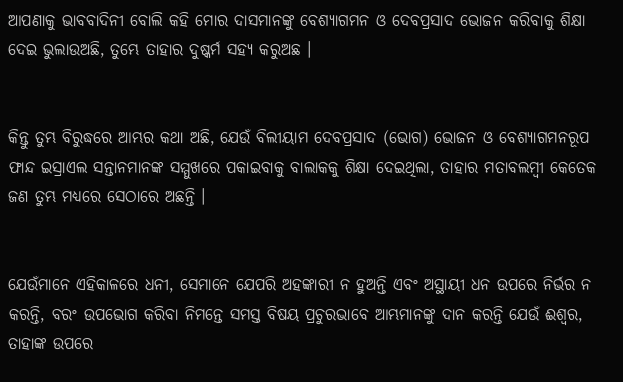ଆପଣାକୁ ଭାବବାଦିନୀ ବୋଲି କହି ମୋର ଦାସମାନଙ୍କୁ ବେଶ୍ୟାଗମନ ଓ ଦେବପ୍ରସାଦ ଭୋଜନ କରିବାକୁ ଶିକ୍ଷା ଦେଇ ଭୁଲାଉଅଛି, ତୁମ୍ଭେ ତାହାର ଦୁଷ୍କର୍ମ ସହ୍ୟ କରୁଅଛ ।


କିନ୍ତୁ ତୁମ୍ଭ ବିରୁଦ୍ଧରେ ଆମ୍ଭର କଥା ଅଛି, ଯେଉଁ ବିଲୀୟାମ ଦେବପ୍ରସାଦ (ଭୋଗ) ଭୋଜନ ଓ ବେଶ୍ୟାଗମନରୂପ ଫାନ୍ଦ ଇସ୍ରାଏଲ ସନ୍ତାନମାନଙ୍କ ସମ୍ମୁଖରେ ପକାଇବାକୁ ବାଲାକକୁ ଶିକ୍ଷା ଦେଇଥିଲା, ତାହାର ମତାବଲମ୍ୱୀ କେତେକ ଜଣ ତୁମ୍ଭ ମଧ୍ୟରେ ସେଠାରେ ଅଛନ୍ତି ।


ଯେଉଁମାନେ ଏହିକାଳରେ ଧନୀ, ସେମାନେ ଯେପରି ଅହଙ୍କାରୀ ନ ହୁଅନ୍ତି ଏବଂ ଅସ୍ଥାୟୀ ଧନ ଉପରେ ନିର୍ଭର ନ କରନ୍ତି, ବରଂ ଉପଭୋଗ କରିବା ନିମନ୍ତେ ସମସ୍ତ ବିଷୟ ପ୍ରଚୁରଭାବେ ଆମ୍ଭମାନଙ୍କୁ ଦାନ କରନ୍ତି ଯେଉଁ ଈଶ୍ୱର, ତାହାଙ୍କ ଉପରେ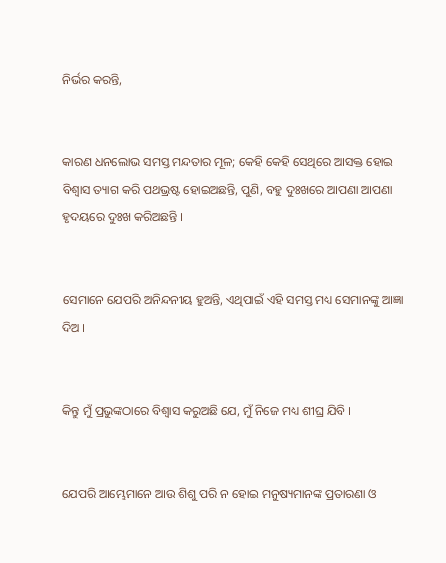ନିର୍ଭର କରନ୍ତି,


କାରଣ ଧନଲୋଭ ସମସ୍ତ ମନ୍ଦତାର ମୂଳ; କେହି କେହି ସେଥିରେ ଆସକ୍ତ ହୋଇ ବିଶ୍ୱାସ ତ୍ୟାଗ କରି ପଥଭ୍ରଷ୍ଟ ହୋଇଅଛନ୍ତି, ପୁଣି, ବହୁ ଦୁଃଖରେ ଆପଣା ଆପଣା ହୃଦୟରେ ଦୁଃଖ କରିଅଛନ୍ତି ।


ସେମାନେ ଯେପରି ଅନିନ୍ଦନୀୟ ହୁଅନ୍ତି, ଏଥିପାଇଁ ଏହି ସମସ୍ତ ମଧ୍ୟ ସେମାନଙ୍କୁ ଆଜ୍ଞା ଦିଅ ।


କିନ୍ତୁ ମୁଁ ପ୍ରଭୁଙ୍କଠାରେ ବିଶ୍ୱାସ କରୁଅଛି ଯେ, ମୁଁ ନିଜେ ମଧ୍ୟ ଶୀଘ୍ର ଯିବି ।


ଯେପରି ଆମ୍ଭେମାନେ ଆଉ ଶିଶୁ ପରି ନ ହୋଇ ମନୁଷ୍ୟମାନଙ୍କ ପ୍ରତାରଣା ଓ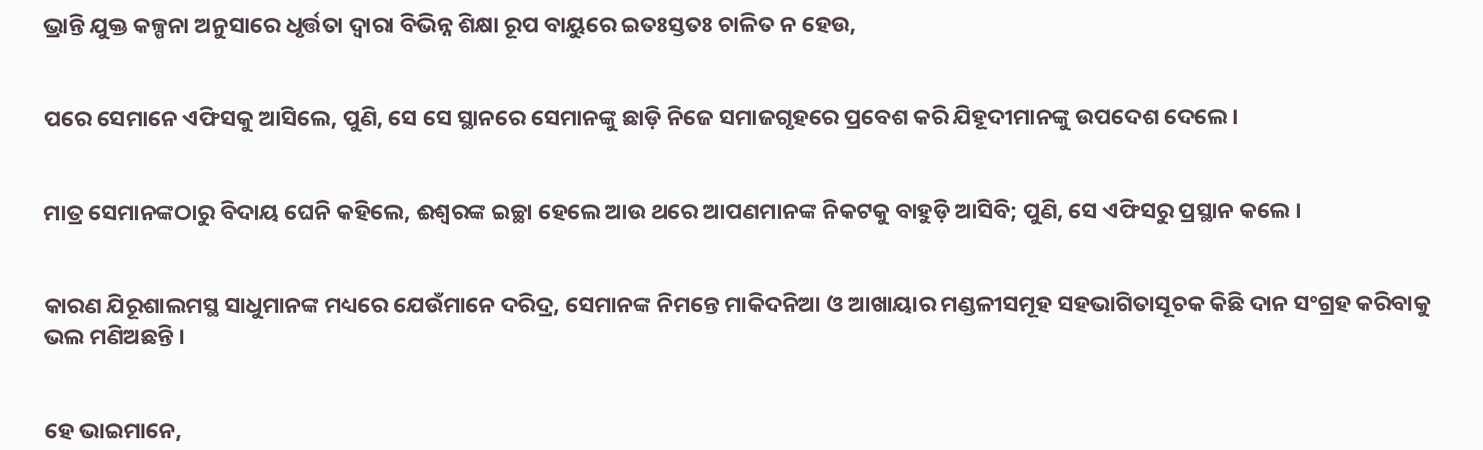ଭ୍ରାନ୍ତି ଯୁକ୍ତ କଳ୍ପନା ଅନୁସାରେ ଧୃର୍ତ୍ତତା ଦ୍ୱାରା ବିଭିନ୍ନ ଶିକ୍ଷା ରୂପ ବାୟୁରେ ଇତଃସ୍ତତଃ ଚାଳିତ ନ ହେଉ,


ପରେ ସେମାନେ ଏଫିସକୁ ଆସିଲେ, ପୁଣି, ସେ ସେ ସ୍ଥାନରେ ସେମାନଙ୍କୁ ଛାଡ଼ି ନିଜେ ସମାଜଗୃହରେ ପ୍ରବେଶ କରି ଯିହୂଦୀମାନଙ୍କୁ ଉପଦେଶ ଦେଲେ ।


ମାତ୍ର ସେମାନଙ୍କଠାରୁ ବିଦାୟ ଘେନି କହିଲେ, ଈଶ୍ୱରଙ୍କ ଇଚ୍ଛା ହେଲେ ଆଉ ଥରେ ଆପଣମାନଙ୍କ ନିକଟକୁ ବାହୁଡ଼ି ଆସିବି; ପୁଣି, ସେ ଏଫିସରୁ ପ୍ରସ୍ଥାନ କଲେ ।


କାରଣ ଯିରୂଶାଲମସ୍ଥ ସାଧୁମାନଙ୍କ ମଧ୍ୟରେ ଯେଉଁମାନେ ଦରିଦ୍ର, ସେମାନଙ୍କ ନିମନ୍ତେ ମାକିଦନିଆ ଓ ଆଖାୟାର ମଣ୍ଡଳୀସମୂହ ସହଭାଗିତାସୂଚକ କିଛି ଦାନ ସଂଗ୍ରହ କରିବାକୁ ଭଲ ମଣିଅଛନ୍ତି ।


ହେ ଭାଇମାନେ,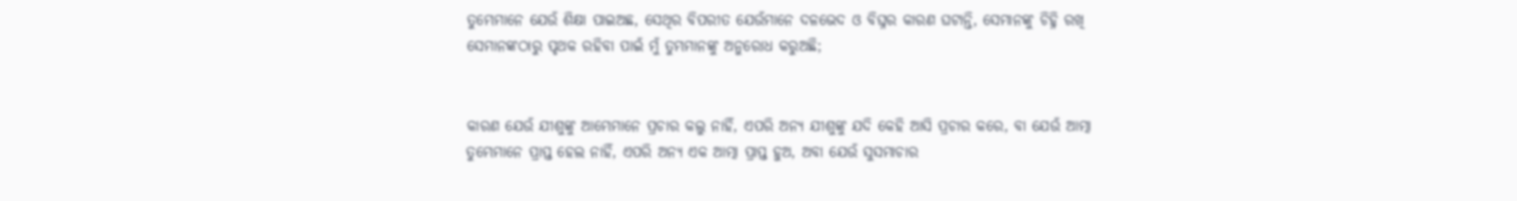ତୁମ୍ଭେମାନେ ଯେଉଁ ଶିକ୍ଷା ପାଇଅଛ, ସେଥିର ବିପରୀତ ଯେଉଁମାନେ ଦଳଭେଦ ଓ ବିଘ୍ନର କାରଣ ଘଟାନ୍ତି, ସେମାନଙ୍କୁ ଚିହ୍ନି ରଖି ସେମାନଙ୍କଠାରୁ ପୃଥକ ରହିବା ପାଇଁ ମୁଁ ତୁମ୍ଭମାନଙ୍କୁ ଅନୁରୋଧ କରୁଅଛି;


କାରଣ ଯେଉଁ ଯୀଶୁଙ୍କୁ ଆମ୍ଭେମାନେ ପ୍ରଚାର କଲୁ ନାହିଁ, ଏପରି ଅନ୍ୟ ଯୀଶୁଙ୍କୁ ଯଦି କେହି ଆସି ପ୍ରଚାର କରେ, ବା ଯେଉଁ ଆତ୍ମା ତୁମ୍ଭେମାନେ ପ୍ରାପ୍ତ ହେଲ ନାହିଁ, ଏପରି ଅନ୍ୟ ଏକ ଆତ୍ମା ପ୍ରାପ୍ତ ହୁଅ, ଅବା ଯେଉଁ ସୁସମାଚାର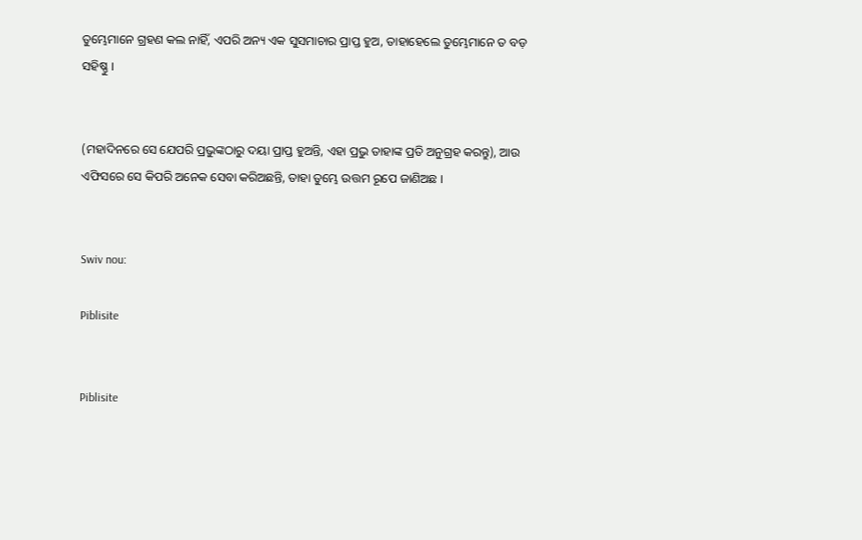ତୁମ୍ଭେମାନେ ଗ୍ରହଣ କଲ ନାହିଁ, ଏପରି ଅନ୍ୟ ଏକ ସୁସମାଚାର ପ୍ରାପ୍ତ ହୁଅ, ତାହାହେଲେ ତୁମ୍ଭେମାନେ ତ ବଡ଼ ସହିଷ୍ଣୁ ।


(ମହାଦିନରେ ସେ ଯେପରି ପ୍ରଭୁଙ୍କଠାରୁ ଦୟା ପ୍ରାପ୍ତ ହୁଅନ୍ତି, ଏହା ପ୍ରଭୁ ତାହାଙ୍କ ପ୍ରତି ଅନୁଗ୍ରହ କରନ୍ତୁ), ଆଉ ଏଫିସରେ ସେ କିପରି ଅନେକ ସେବା କରିଅଛନ୍ତି, ତାହା ତୁମ୍ଭେ ଉତ୍ତମ ରୂପେ ଜାଣିଅଛ ।


Swiv nou:

Piblisite


Piblisite